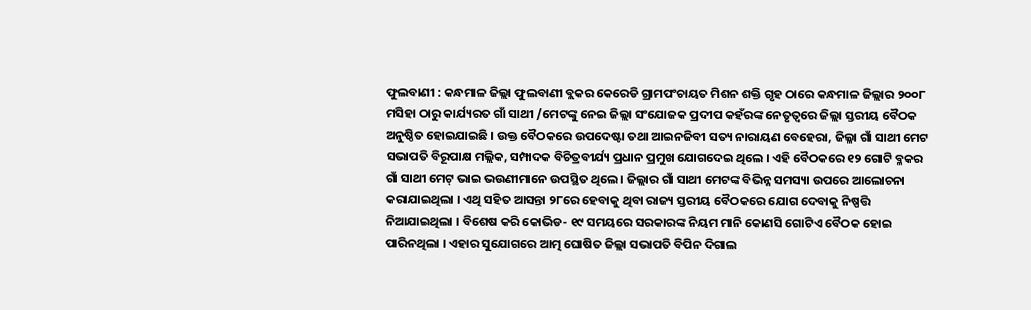ଫୁଲବାଣୀ : କନ୍ଧମାଳ ଜିଲ୍ଲା ଫୁଲବାଣୀ ବ୍ଲକର କେରେଡି ଗ୍ରାମପଂଚାୟତ ମିଶନ ଶକ୍ତି ଗୃହ ଠାରେ କନ୍ଧମାଳ ଜିଲ୍ଲାର ୨୦୦୮ ମସିହା ଠାରୁ କାର୍ଯ୍ୟରତ ଗାଁ ସାଥୀ /ମେଟଙ୍କୁ ନେଇ ଜିଲ୍ଲା ସଂଯୋଜକ ପ୍ରଦୀପ କହଁରଙ୍କ ନେତୃତ୍ୱରେ ଜିଲ୍ଲା ସ୍ତରୀୟ ବୈଠକ ଅନୁଷ୍ଠିତ ହୋଇଯାଇଛି । ଉକ୍ତ ବୈଠକରେ ଉପଦେଷ୍ଟା ତଥା ଆଇନଜିବୀ ସତ୍ୟ ନାରାୟଣ ବେହେରା, ଜିଲ୍ଳା ଗାଁ ସାଥୀ ମେଟ ସଭାପତି ବିରୂପାକ୍ଷ ମଲ୍ଲିକ, ସମ୍ପାଦକ ବିଚିତ୍ରବୀର୍ଯ୍ୟ ପ୍ରଧାନ ପ୍ରମୁଖ ଯୋଗଦେଇ ଥିଲେ । ଏହି ବୈଠକରେ ୧୨ ଗୋଟି ବ୍ଳକର ଗାଁ ସାଥୀ ମେଟ୍ ଭାଇ ଭଉଣୀମାନେ ଉପସ୍ଥିତ ଥିଲେ । ଜିଲ୍ଲାର ଗାଁ ସାଥୀ ମେଟଙ୍କ ବିଭିନ୍ନ ସମସ୍ୟା ଉପରେ ଆଲୋଚନା କରାଯାଇଥିଲା । ଏଥି ସହିତ ଆସନ୍ତା ୨୮ରେ ହେବାକୁ ଥିବା ରାଜ୍ୟ ସ୍ତରୀୟ ବୈଠକରେ ଯୋଗ ଦେବାକୁ ନିଷ୍ପତ୍ତି ନିଆଯାଇଥିଲା । ବିଶେଷ କରି କୋଭିଡ- ୧୯ ସମୟରେ ସରକାରଙ୍କ ନିୟମ ମାନି କୋଣସି ଗୋଟିଏ ବୈଠକ ହୋଇ ପାରିନଥିଲା । ଏହାର ସୁଯୋଗରେ ଆତ୍ମ ଘୋଷିତ ଜିଲ୍ଲା ସଭାପତି ବିପିନ ଦିଗାଲ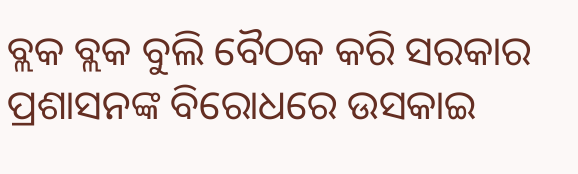ବ୍ଲକ ବ୍ଲକ ବୁଲି ବୈଠକ କରି ସରକାର ପ୍ରଶାସନଙ୍କ ବିରୋଧରେ ଉସକାଇ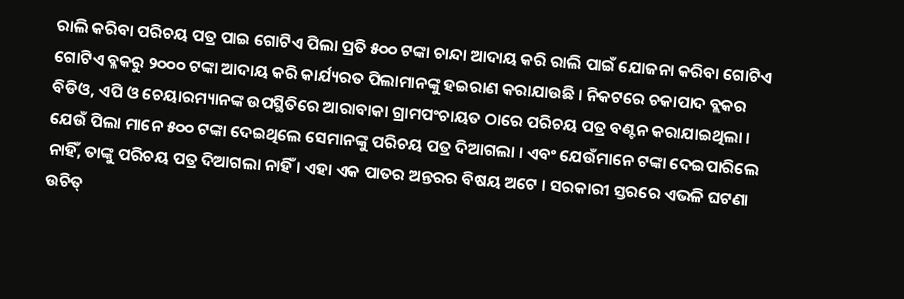ରାଲି କରିବା ପରିଚୟ ପତ୍ର ପାଇ ଗୋଟିଏ ପିଲା ପ୍ରତି ୫୦୦ ଟଙ୍କା ଚାନ୍ଦା ଆଦାୟ କରି ରାଲି ପାଇଁ ଯୋଜନା କରିବା ଗୋଟିଏ ଗୋଟିଏ ବ୍ଳକରୁ ୨୦୦୦ ଟଙ୍କା ଆଦାୟ କରି କାର୍ଯ୍ୟରତ ପିଲାମାନଙ୍କୁ ହଇରାଣ କରାଯାଉଛି । ନିକଟରେ ଚକାପାଦ ବ୍ଲକର ବିଡିଓ, ଏପି ଓ ଚେୟାରମ୍ୟାନଙ୍କ ଉପସ୍ଥିତିରେ ଆରାବାକା ଗ୍ରାମପଂଚାୟତ ଠାରେ ପରିଚୟ ପତ୍ର ବଣ୍ଟନ କରାଯାଇଥିଲା । ଯେଉଁ ପିଲା ମାନେ ୫୦୦ ଟଙ୍କା ଦେଇଥିଲେ ସେମାନଙ୍କୁ ପରିଚୟ ପତ୍ର ଦିଆଗଲା । ଏବଂ ଯେଉଁମାନେ ଟଙ୍କା ଦେଇପାରିଲେ ନାହିଁ, ତାଙ୍କୁ ପରିଚୟ ପତ୍ର ଦିଆଗଲା ନାହିଁ । ଏହା ଏକ ପାତର ଅନ୍ତରର ବିଷୟ ଅଟେ । ସରକାରୀ ସ୍ତରରେ ଏଭଳି ଘଟଣା ଉଚିତ୍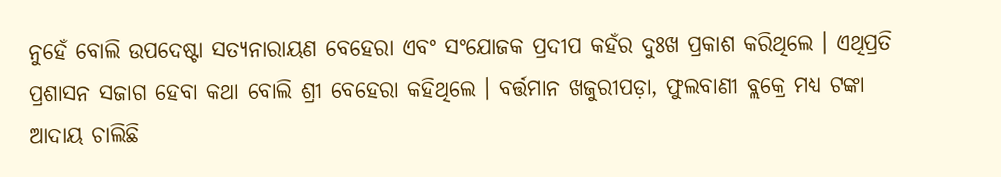ନୁହେଁ ବୋଲି ଉପଦେଷ୍ଟା ସତ୍ୟନାରାୟଣ ବେହେରା ଏବଂ ସଂଯୋଜକ ପ୍ରଦୀପ କହଁର ଦୁଃଖ ପ୍ରକାଶ କରିଥିଲେ । ଏଥିପ୍ରତି ପ୍ରଶାସନ ସଜାଗ ହେବା କଥା ବୋଲି ଶ୍ରୀ ବେହେରା କହିଥିଲେ । ବର୍ତ୍ତମାନ ଖଜୁରୀପଡ଼ା, ଫୁଲବାଣୀ ବ୍ଲକ୍ରେ ମଧ୍ୟ ଟଙ୍କା ଆଦାୟ ଚାଲିଛି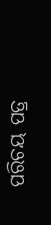ପରିଚୟ ପତ୍ର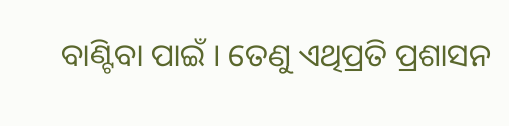ବାଣ୍ଟିବା ପାଇଁ । ତେଣୁ ଏଥିପ୍ରତି ପ୍ରଶାସନ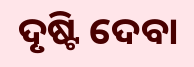ଦୃଷ୍ଟି ଦେବା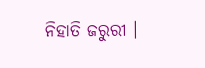ନିହାତି ଜରୁରୀ ।